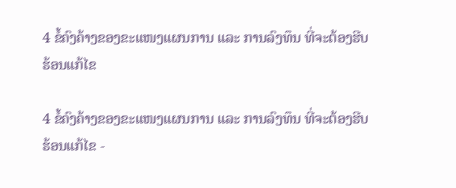4 ຂໍ້ຄົງຄ້າງຂອງຂະແໜງແຜນການ ແລະ ການລົງທຶນ ທີ່ຈະຕ້ອງຮີບຮ້ອນແກ້ໄຂ

4 ຂໍ້ຄົງຄ້າງຂອງຂະແໜງແຜນການ ແລະ ການລົງທຶນ ທີ່ຈະຕ້ອງຮີບຮ້ອນແກ້ໄຂ -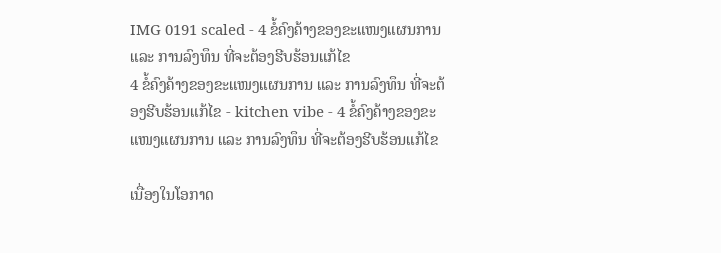IMG 0191 scaled - 4 ຂໍ້ຄົງຄ້າງຂອງຂະແໜງແຜນການ ແລະ ການລົງທຶນ ທີ່ຈະຕ້ອງຮີບຮ້ອນແກ້ໄຂ
4 ຂໍ້ຄົງຄ້າງຂອງຂະແໜງແຜນການ ແລະ ການລົງທຶນ ທີ່ຈະຕ້ອງຮີບຮ້ອນແກ້ໄຂ - kitchen vibe - 4 ຂໍ້ຄົງຄ້າງຂອງຂະແໜງແຜນການ ແລະ ການລົງທຶນ ທີ່ຈະຕ້ອງຮີບຮ້ອນແກ້ໄຂ

ເນື່ອງໃນໂອກາດ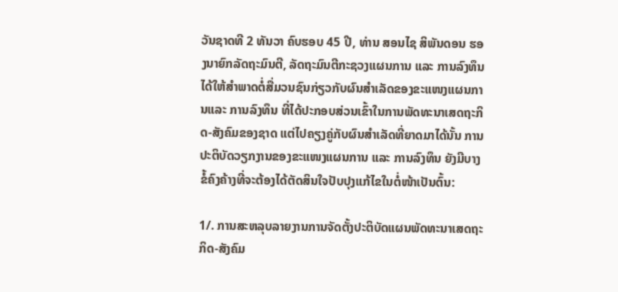ວັນຊາດທີ 2 ທັນວາ ຄົບຮອບ 45 ປີ, ທ່ານ ສອນໄຊ ສິພັນດອນ ຮອງນາຍົກລັດຖະມົນຕີ, ລັດຖະມົນຕີກະຊວງແຜນການ ແລະ ການລົງທຶນ ໄດ້ໃຫ້ສຳພາດຕໍ່ສື່ມວນຊົນກ່ຽວກັບຜົນສຳເລັດຂອງຂະແໜງແຜນການແລະ ການລົງທຶນ ທີ່ໄດ້ປະກອບສ່ວນເຂົ້າໃນການພັດທະນາເສດຖະກິດ-ສັງຄົມຂອງຊາດ ແຕ່ໄປຄຽງຄູ່ກັບຜົນສໍາເລັດທີ່ຍາດມາໄດ້ນັ້ນ ການປະຕິບັດວຽກງານຂອງຂະແໜງແຜນການ ແລະ ການລົງທຶນ ຍັງມີບາງຂໍ້ຄົງຄ້າງທີ່ຈະຕ້ອງໄດ້ຕັດສິນໃຈປັບປຸງແກ້ໄຂໃນຕໍ່ໜ້າເປັນຕົ້ນ:

1/. ການສະຫລຸບລາຍງານການຈັດຕັ້ງປະຕິບັດແຜນພັດທະນາເສດຖະກິດ-ສັງຄົມ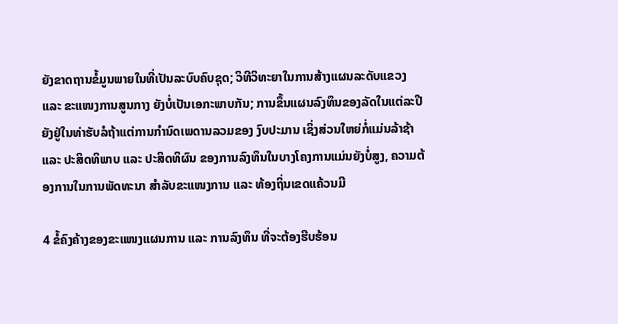ຍັງຂາດຖານຂໍ້ມູນພາຍໃນທີ່ເປັນລະບົບຄົບຊຸດ; ວິທີວິທະຍາໃນການສ້າງແຜນລະດັບແຂວງ ແລະ ຂະແໜງການສູນກາງ ຍັງບໍ່ເປັນເອກະພາບກັນ; ການຂຶ້ນແຜນລົງທຶນຂອງລັດໃນແຕ່ລະປີຍັງຢູ່ໃນທ່າຮັບລໍຖ້າແຕ່ການກໍານົດເພດານລວມຂອງ ງົບປະມານ ເຊິ່ງສ່ວນໃຫຍ່ກໍ່ແມ່ນລ້າຊ້າ ແລະ ປະສິດທິພາບ ແລະ ປະສິດທິຜົນ ຂອງການລົງທຶນໃນບາງໂຄງການແມ່ນຍັງບໍ່ສູງ, ຄວາມຕ້ອງການໃນການພັດທະນາ ສໍາລັບຂະແໜງການ ແລະ ທ້ອງຖິ່ນເຂດແຄ້ວນມີ

4 ຂໍ້ຄົງຄ້າງຂອງຂະແໜງແຜນການ ແລະ ການລົງທຶນ ທີ່ຈະຕ້ອງຮີບຮ້ອນ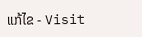ແກ້ໄຂ - Visit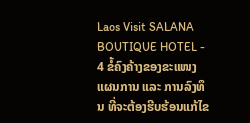Laos Visit SALANA BOUTIQUE HOTEL - 4 ຂໍ້ຄົງຄ້າງຂອງຂະແໜງແຜນການ ແລະ ການລົງທຶນ ທີ່ຈະຕ້ອງຮີບຮ້ອນແກ້ໄຂ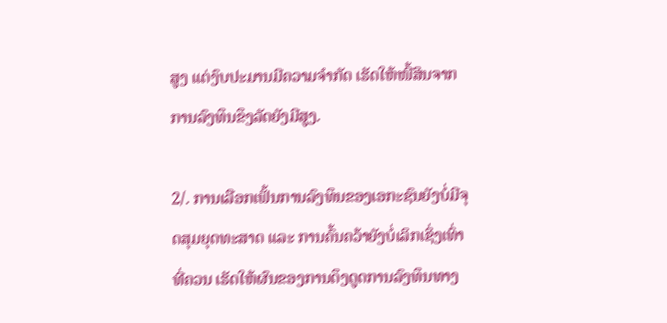ສູງ ແຕ່ງົບປະມານມີຄວາມຈໍາກັດ ເຮັດໃຫ້ໜີ້ສິນຈາກການລົງທຶນຂຶງລັດຍັງມີສູງ.

2/. ການເລືອກເຟັ້ນການລົງທຶນຂອງເອກະຊົນຍັງບໍ່ມີຈຸດສຸມຍຸດທະສາດ ແລະ ການຄົ້ນຄວ້າຍັງບໍ່ເລິກເຊິ່ງເທົ່າທີ່ຄວນ ເຮັດໃຫ້ຜົນຂອງການດຶງດູດການລົງທຶນທາງ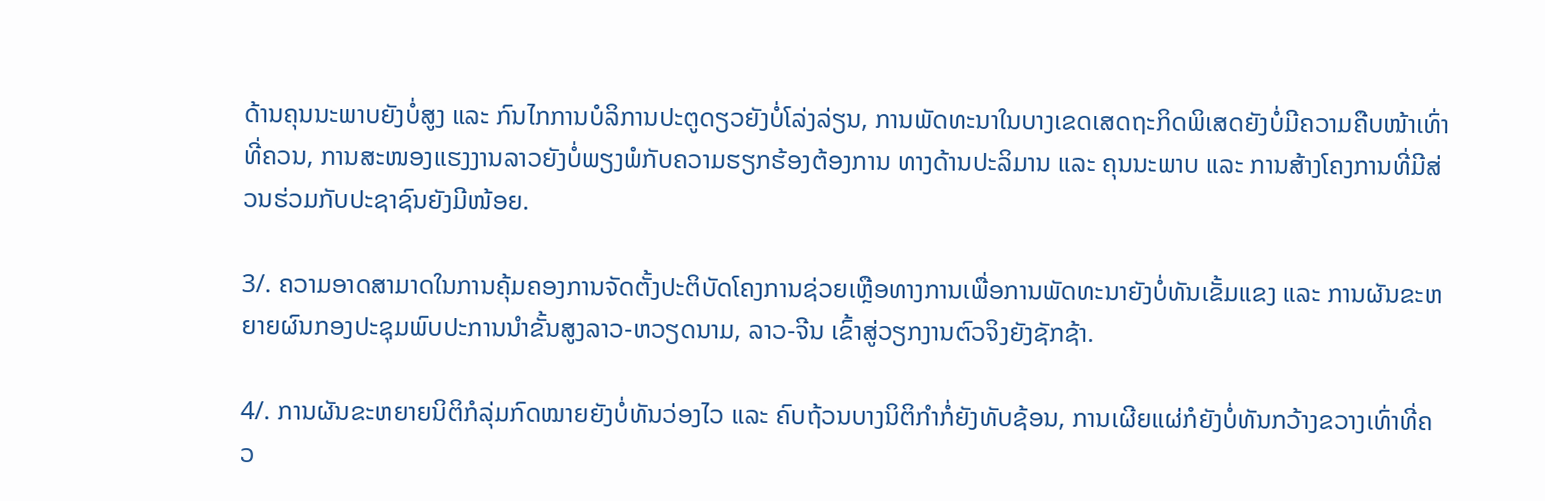ດ້ານຄຸນນະພາບຍັງບໍ່ສູງ ແລະ ກົນໄກການບໍລິການປະຕູດຽວຍັງບໍ່ໂລ່ງລ່ຽນ, ການພັດທະນາໃນບາງເຂດເສດຖະກິດພິເສດຍັງບໍ່ມີຄວາມຄືບໜ້າເທົ່າທີ່ຄວນ, ການສະໜອງແຮງງານລາວຍັງບໍ່ພຽງພໍກັບຄວາມຮຽກຮ້ອງຕ້ອງການ ທາງດ້ານປະລິມານ ແລະ ຄຸນນະພາບ ແລະ ການສ້າງໂຄງການທີ່ມີສ່ວນຮ່ວມກັບປະຊາຊົນຍັງມີໜ້ອຍ.

3/. ຄວາມອາດສາມາດໃນການຄຸ້ມຄອງການຈັດຕັ້ງປະຕິບັດໂຄງການຊ່ວຍເຫຼືອທາງການເພື່ອການພັດທະນາຍັງບໍ່ທັນເຂັ້ມແຂງ ແລະ ການຜັນຂະຫຍາຍຜົນກອງປະຊຸມພົບປະການນໍາຂັ້ນສູງລາວ-ຫວຽດນາມ, ລາວ-ຈີນ ເຂົ້າສູ່ວຽກງານຕົວຈິງຍັງຊັກຊ້າ.

4/. ການຜັນຂະຫຍາຍນິຕິກໍລຸ່ມກົດໝາຍຍັງບໍ່ທັນວ່ອງໄວ ແລະ ຄົບຖ້ວນບາງນິຕິກໍາກໍ່ຍັງທັບຊ້ອນ, ການເຜີຍແຜ່ກໍຍັງບໍ່ທັນກວ້າງຂວາງເທົ່າທີ່ຄວ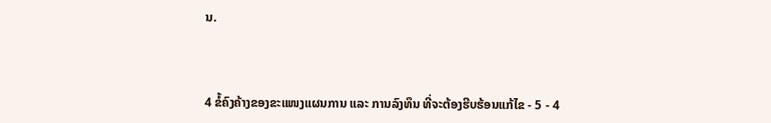ນ.



4 ຂໍ້ຄົງຄ້າງຂອງຂະແໜງແຜນການ ແລະ ການລົງທຶນ ທີ່ຈະຕ້ອງຮີບຮ້ອນແກ້ໄຂ - 5 - 4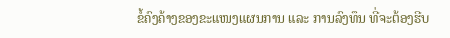ຂໍ້ຄົງຄ້າງຂອງຂະແໜງແຜນການ ແລະ ການລົງທຶນ ທີ່ຈະຕ້ອງຮີບ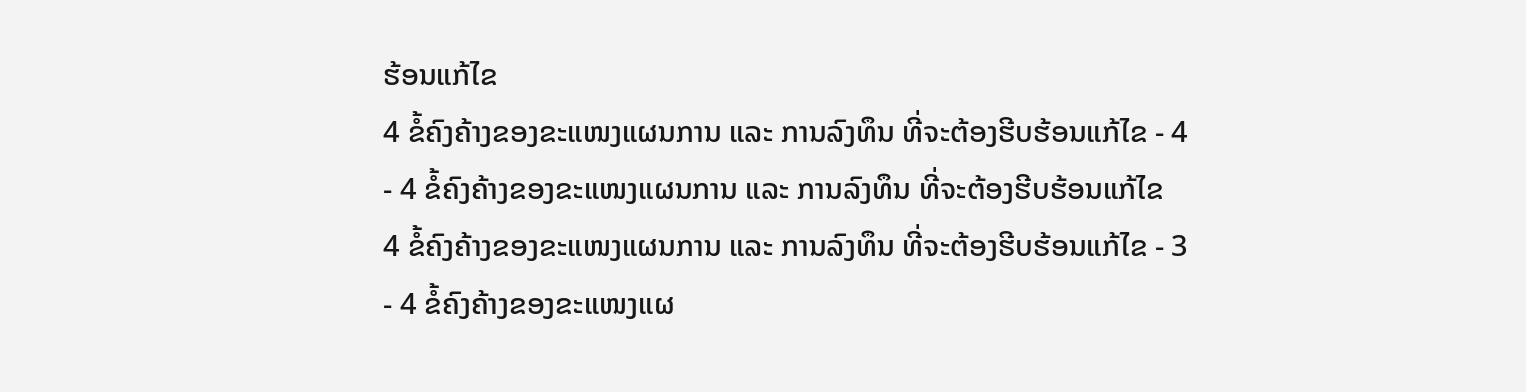ຮ້ອນແກ້ໄຂ
4 ຂໍ້ຄົງຄ້າງຂອງຂະແໜງແຜນການ ແລະ ການລົງທຶນ ທີ່ຈະຕ້ອງຮີບຮ້ອນແກ້ໄຂ - 4 - 4 ຂໍ້ຄົງຄ້າງຂອງຂະແໜງແຜນການ ແລະ ການລົງທຶນ ທີ່ຈະຕ້ອງຮີບຮ້ອນແກ້ໄຂ
4 ຂໍ້ຄົງຄ້າງຂອງຂະແໜງແຜນການ ແລະ ການລົງທຶນ ທີ່ຈະຕ້ອງຮີບຮ້ອນແກ້ໄຂ - 3 - 4 ຂໍ້ຄົງຄ້າງຂອງຂະແໜງແຜ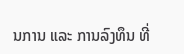ນການ ແລະ ການລົງທຶນ ທີ່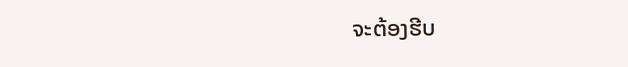ຈະຕ້ອງຮີບ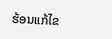ຮ້ອນແກ້ໄຂ